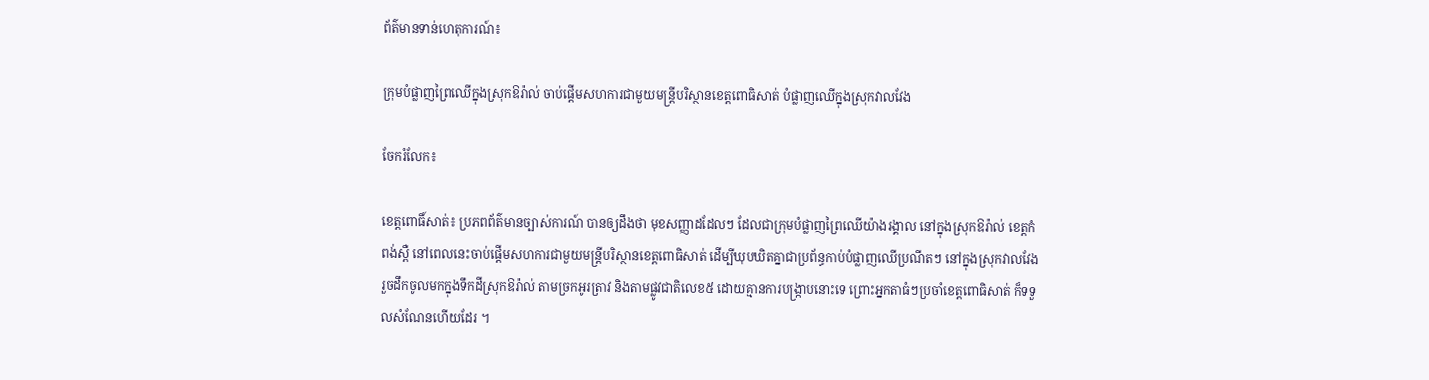ព័ត៌មានទាន់ហេតុការណ៍៖

ក្រុមបំផ្លាញព្រៃឈើក្នុងស្រុកឱរ៉ាល់ ចាប់ផ្តើមសហការជាមួយមន្រ្តីបរិស្ថានខេត្តពោធិសាត់ បំផ្លាញឈើក្នុងស្រុកវាលវែង

ចែករំលែក៖

ខេត្តពោធិ៍សាត់៖ ប្រភពព័ត៌មានច្បាស់ការណ៍ បានឲ្យដឹងថា មុខសញ្ញាដដែលៗ ដែលជាក្រុមបំផ្លាញព្រៃឈើយ៉ាងរង្គាល នៅក្នុងស្រុកឱរ៉ាល់ ខេត្តកំពង់ស្ពឺ នៅពេលនេះចាប់ផ្តើមសហការជាមួយមន្រ្តីបរិស្ថានខេត្តពោធិសាត់ ដើម្បីឃុបឃិតគ្នាជាប្រព័ន្ធកាប់បំផ្លាញឈើប្រណីតៗ នៅក្នុងស្រុកវាលវែង រួចដឹកចូលមកក្នុងទឹកដីស្រុកឱរ៉ាល់ តាមច្រកអូរត្រាវ និងតាមផ្លូវជាតិលេខ៥ ដោយគ្មានការបង្ក្រាបនោះទេ ព្រោះអ្នកតាធំៗប្រចាំខេត្តពោធិសាត់ ក៏ទទួលសំណែនហើយដែរ ។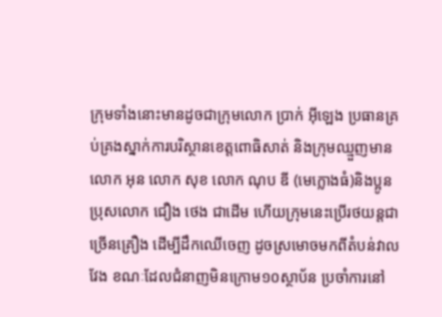ក្រុមទាំងនោះមានដូចជាក្រុមលោក ប្រាក់ អ៊ីឡេង ប្រធានគ្រប់គ្រងស្នាក់ការបរិស្ថានខេត្តពោធិសាត់ និងក្រុមឈ្មួញមានលោក អុន លោក សុខ លោក ណុប ឌី (មេក្លោងធំ)និងប្អូនប្រុសលោក ជឿង ថេង ជាដើម ហើយក្រុមនេះប្រើរថយន្តជាច្រើនគ្រឿង ដើម្បីដឹកឈើចេញ ដូចស្រមោចមកពីតំបន់វាលវែង ខណៈដែលជំនាញមិនក្រោម១០ស្ថាប័ន ប្រចាំការនៅ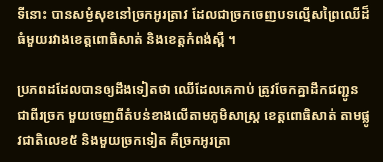ទីនោះ បានសម្ងំសុខនៅច្រកអូរត្រាវ ដែលជាច្រកចេញបទល្មើសព្រៃឈើដ៏ធំមួយរវាងខេត្តពោធិសាត់ និងខេត្តកំពង់ស្ពឺ ។

ប្រភពដដែលបានឲ្យដឹងទៀតថា ឈើដែលគេកាប់ ត្រូវចែកគ្នាដឹកជញ្ជូនជាពីរច្រក មួយចេញពីតំបន់ខាងលើតាមភូមិសាស្ត្រ ខេត្តពោធិសាត់ តាមផ្លូវជាតិលេខ៥ និងមួយច្រកទៀត គឺច្រកអូរត្រា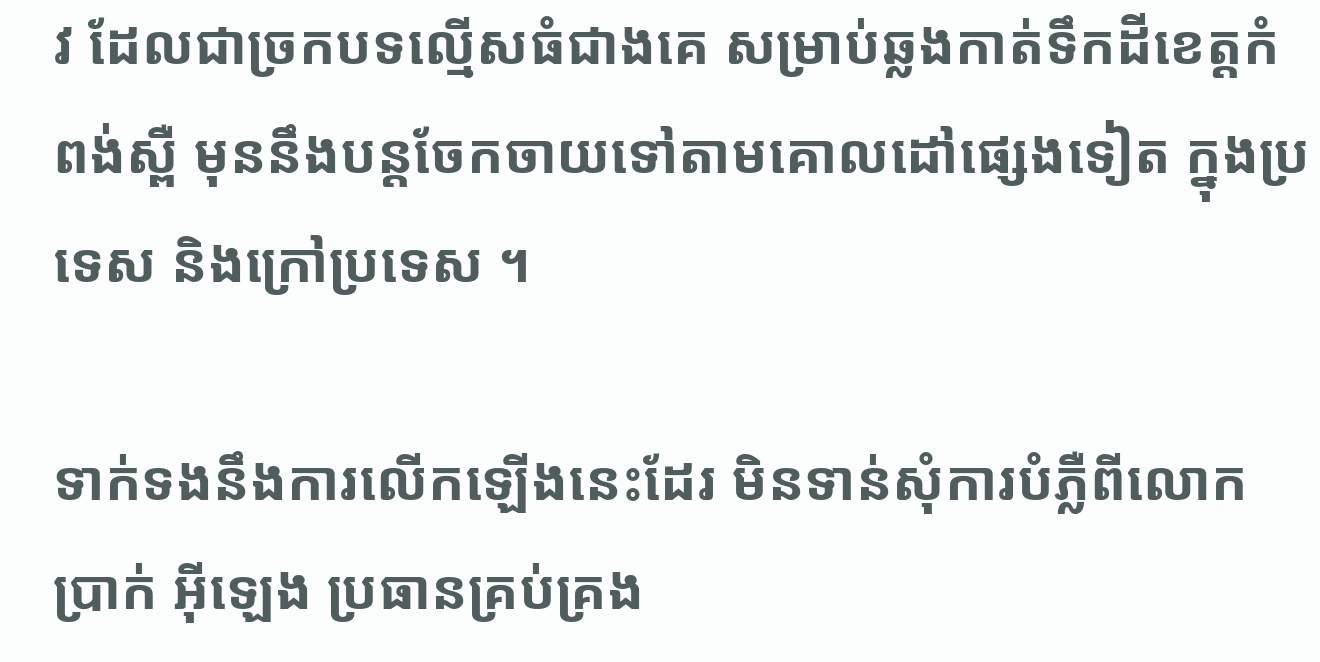វ ដែលជាច្រកបទល្មើសធំជាងគេ សម្រាប់ឆ្លងកាត់ទឹកដីខេត្តកំពង់ស្ពឺ មុននឹងបន្តចែកចាយទៅតាមគោលដៅផ្សេងទៀត ក្នុងប្រទេស និងក្រៅប្រទេស ។

ទាក់ទងនឹងការលើកឡើងនេះដែរ មិនទាន់សុំការបំភ្លឺពីលោក ប្រាក់ អ៊ីឡេង ប្រធានគ្រប់គ្រង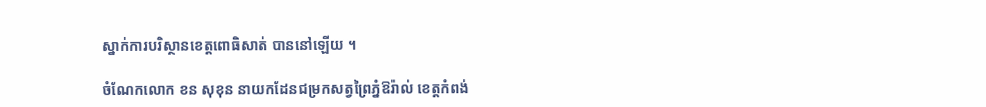ស្នាក់ការបរិស្ថានខេត្តពោធិសាត់ បាននៅឡើយ ។

ចំណែកលោក ខន សុខុន នាយកដែនជម្រកសត្វព្រៃភ្នំឱរ៉ាល់ ខេត្តកំពង់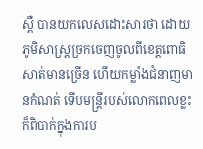ស្ពឺ បានយកលេសដោះសារថា ដោយភូមិសាស្ត្រច្រកចេញចូលពីខេត្តពោធិសាត់មានច្រើន ហើយកម្លាំងជំនាញមានកំណត់ ទើបមន្ត្រីរបស់លោកពេលខ្លះ ក៏ពិបាក់ក្នុងការប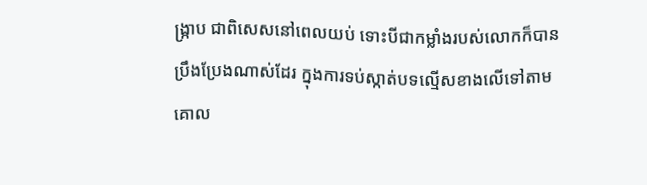ង្ក្រាប ជាពិសេសនៅពេលយប់ ទោះបីជាកម្លាំងរបស់លោកក៏បានប្រឹងប្រែងណាស់ដែរ ក្នុងការទប់ស្កាត់បទល្មើសខាងលើទៅតាមគោល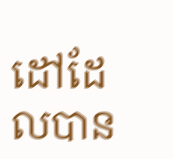ដៅដែលបាន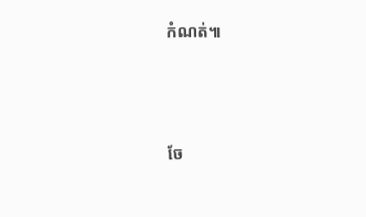កំណត់៕




ចែ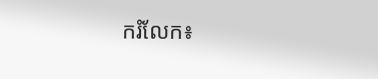ករំលែក៖